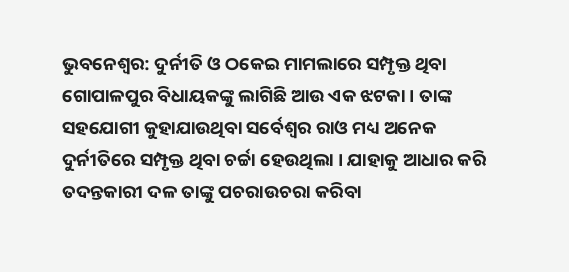ଭୁବନେଶ୍ବର: ଦୁର୍ନୀତି ଓ ଠକେଇ ମାମଲାରେ ସମ୍ପୃକ୍ତ ଥିବା ଗୋପାଳପୁର ବିଧାୟକଙ୍କୁ ଲାଗିଛି ଆଉ ଏକ ଝଟକା । ତାଙ୍କ ସହଯୋଗୀ କୁହାଯାଉଥିବା ସର୍ବେଶ୍ୱର ରାଓ ମଧ୍ୟ ଅନେକ ଦୁର୍ନୀତିରେ ସମ୍ପୃକ୍ତ ଥିବା ଚର୍ଚ୍ଚା ହେଉଥିଲା । ଯାହାକୁ ଆଧାର କରି ତଦନ୍ତକାରୀ ଦଳ ତାଙ୍କୁ ପଚରାଉଚରା କରିବା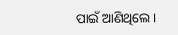ପାଇଁ ଆଣିଥିଲେ ।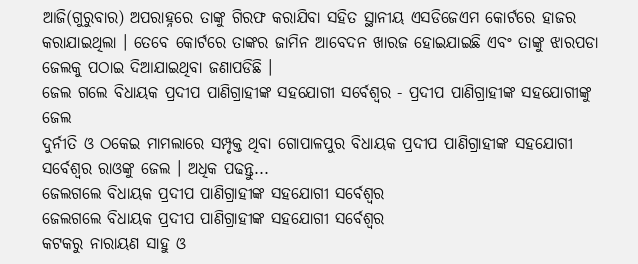ଆଜି(ଗୁରୁବାର) ଅପରାହ୍ନରେ ତାଙ୍କୁ ଗିରଫ କରାଯିବା ସହିତ ସ୍ଥାନୀୟ ଏସଡିଜେଏମ କୋର୍ଟରେ ହାଜର କରାଯାଇଥିଲା । ତେବେ କୋର୍ଟରେ ତାଙ୍କର ଜାମିନ ଆବେଦନ ଖାରଜ ହୋଇଯାଇଛି ଏବଂ ତାଙ୍କୁ ଝାରପଡା ଜେଲକୁ ପଠାଇ ଦିଆଯାଇଥିବା ଜଣାପଡିଛି ।
ଜେଲ ଗଲେ ବିଧାୟକ ପ୍ରଦୀପ ପାଣିଗ୍ରାହୀଙ୍କ ସହଯୋଗୀ ସର୍ବେଶ୍ୱର - ପ୍ରଦୀପ ପାଣିଗ୍ରାହୀଙ୍କ ସହଯୋଗୀଙ୍କୁ ଜେଲ
ଦୁର୍ନୀତି ଓ ଠକେଇ ମାମଲାରେ ସମ୍ପୃକ୍ତ ଥିବା ଗୋପାଳପୁର ବିଧାୟକ ପ୍ରଦୀପ ପାଣିଗ୍ରାହୀଙ୍କ ସହଯୋଗୀ ସର୍ବେଶ୍ୱର ରାଓଙ୍କୁ ଜେଲ । ଅଧିକ ପଢନ୍ତୁ...
ଜେଲଗଲେ ବିଧାୟକ ପ୍ରଦୀପ ପାଣିଗ୍ରାହୀଙ୍କ ସହଯୋଗୀ ସର୍ବେଶ୍ୱର
ଜେଲଗଲେ ବିଧାୟକ ପ୍ରଦୀପ ପାଣିଗ୍ରାହୀଙ୍କ ସହଯୋଗୀ ସର୍ବେଶ୍ୱର
କଟକରୁ ନାରାୟଣ ସାହୁ ଓ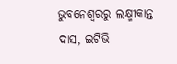ଭୁବନେଶ୍ୱରରୁ ଲକ୍ଷ୍ମୀକାନ୍ତ ଦାସ, ଇଟିଭି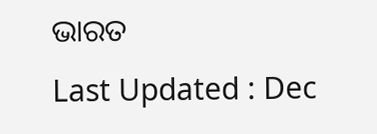ଭାରତ
Last Updated : Dec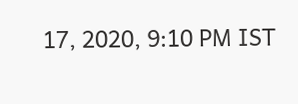17, 2020, 9:10 PM IST